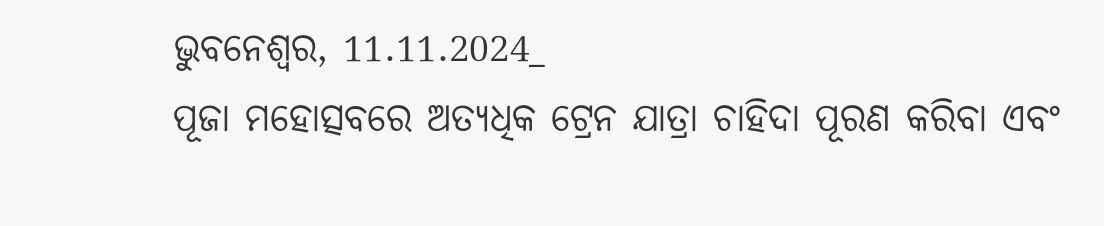ଭୁବନେଶ୍ୱର, 11.11.2024_
ପୂଜା ମହୋତ୍ସବରେ ଅତ୍ୟଧିକ ଟ୍ରେନ ଯାତ୍ରା ଚାହିଦା ପୂରଣ କରିବା ଏବଂ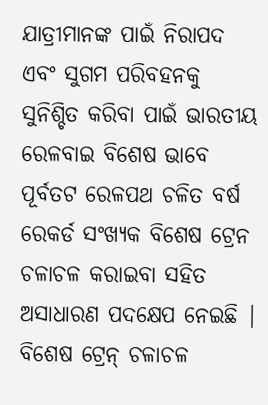ଯାତ୍ରୀମାନଙ୍କ ପାଇଁ ନିରାପଦ ଏବଂ ସୁଗମ ପରିବହନକୁ ସୁନିଶ୍ଚିତ କରିବା ପାଇଁ ଭାରତୀୟ ରେଳବାଇ ବିଶେଷ ଭାବେ ପୂର୍ବତଟ ରେଳପଥ ଚଳିତ ବର୍ଷ ରେକର୍ଡ ସଂଖ୍ୟକ ବିଶେଷ ଟ୍ରେନ ଚଳାଚଳ କରାଇବା ସହିତ ଅସାଧାରଣ ପଦକ୍ଷେପ ନେଇଛି | ବିଶେଷ ଟ୍ରେନ୍ ଚଳାଚଳ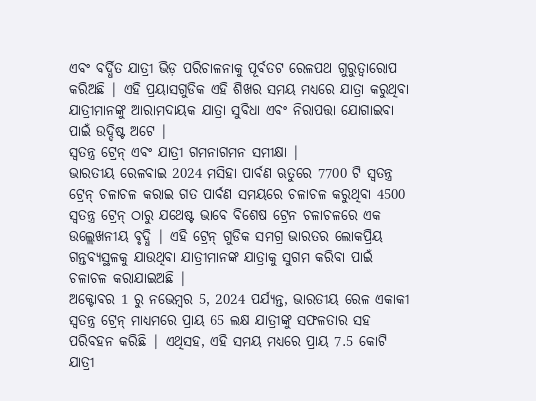ଏବଂ ବର୍ଦ୍ଧିତ ଯାତ୍ରୀ ଭିଡ଼ ପରିଚାଳନାକୁ ପୂର୍ବତଟ ରେଳପଥ ଗୁରୁତ୍ୱାରୋପ କରିଅଛି | ଏହି ପ୍ରୟାସଗୁଡିକ ଏହି ଶିଖର ସମୟ ମଧ୍ୟରେ ଯାତ୍ରା କରୁଥିବା ଯାତ୍ରୀମାନଙ୍କୁ ଆରାମଦାୟକ ଯାତ୍ରା ସୁବିଧା ଏବଂ ନିରାପତ୍ତା ଯୋଗାଇବା ପାଇଁ ଉଦ୍ଦିଷ୍ଟ ଅଟେ |
ସ୍ୱତନ୍ତ୍ର ଟ୍ରେନ୍ ଏବଂ ଯାତ୍ରୀ ଗମନାଗମନ ସମୀକ୍ଷା |
ଭାରତୀୟ ରେଳବାଇ 2024 ମସିହା ପାର୍ବଣ ଋତୁରେ 7700 ଟି ସ୍ୱତନ୍ତ୍ର ଟ୍ରେନ୍ ଚଳାଚଳ କରାଇ ଗତ ପାର୍ବଣ ସମୟରେ ଚଳାଚଳ କରୁଥିବା 4500 ସ୍ୱତନ୍ତ୍ର ଟ୍ରେନ୍ ଠାରୁ ଯଥେଷ୍ଟ ଭାବେ ବିଶେଷ ଟ୍ରେନ ଚଳାଚଳରେ ଏକ ଉଲ୍ଲେଖନୀୟ ବୃଦ୍ଧି | ଏହି ଟ୍ରେନ୍ ଗୁଡିକ ସମଗ୍ର ଭାରତର ଲୋକପ୍ରିୟ ଗନ୍ତବ୍ୟସ୍ଥଳକୁ ଯାଉଥିବା ଯାତ୍ରୀମାନଙ୍କ ଯାତ୍ରାକୁ ସୁଗମ କରିବା ପାଇଁ ଚଳାଚଳ କରାଯାଇଅଛି |
ଅକ୍ଟୋବର 1 ରୁ ନଭେମ୍ବର 5, 2024 ପର୍ଯ୍ୟନ୍ତ, ଭାରତୀୟ ରେଳ ଏକାକୀ ସ୍ୱତନ୍ତ୍ର ଟ୍ରେନ୍ ମାଧ୍ୟମରେ ପ୍ରାୟ 65 ଲକ୍ଷ ଯାତ୍ରୀଙ୍କୁ ସଫଳତାର ସହ ପରିବହନ କରିଛି | ଏଥିସହ, ଏହି ସମୟ ମଧ୍ୟରେ ପ୍ରାୟ 7.5 କୋଟି ଯାତ୍ରୀ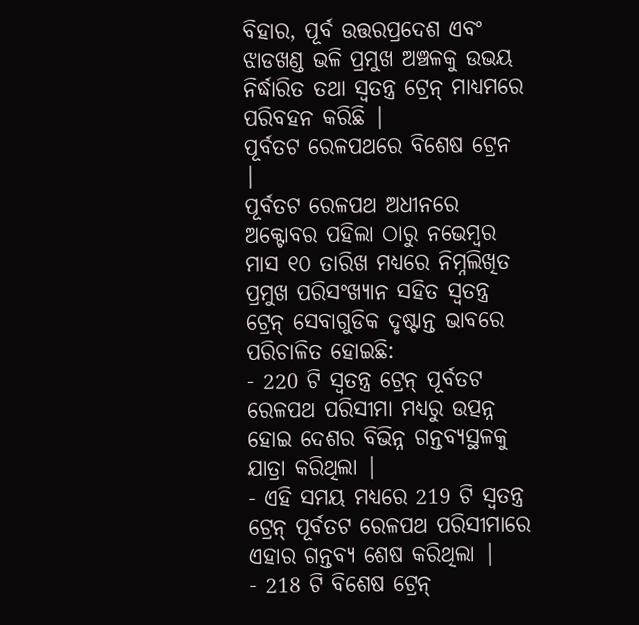ବିହାର, ପୂର୍ବ ଉତ୍ତରପ୍ରଦେଶ ଏବଂ ଝାଡଖଣ୍ଡ ଭଳି ପ୍ରମୁଖ ଅଞ୍ଚଳକୁ ଉଭୟ ନିର୍ଦ୍ଧାରିତ ତଥା ସ୍ୱତନ୍ତ୍ର ଟ୍ରେନ୍ ମାଧ୍ୟମରେ ପରିବହନ କରିଛି |
ପୂର୍ବତଟ ରେଳପଥରେ ବିଶେଷ ଟ୍ରେନ |
ପୂର୍ବତଟ ରେଳପଥ ଅଧୀନରେ ଅକ୍ଟୋବର ପହିଲା ଠାରୁ ନଭେମ୍ବର ମାସ ୧୦ ତାରିଖ ମଧ୍ୟରେ ନିମ୍ନଲିଖିତ ପ୍ରମୁଖ ପରିସଂଖ୍ୟାନ ସହିତ ସ୍ୱତନ୍ତ୍ର ଟ୍ରେନ୍ ସେବାଗୁଡିକ ଦୃଷ୍ଟାନ୍ତ ଭାବରେ ପରିଚାଳିତ ହୋଇଛି:
- 220 ଟି ସ୍ୱତନ୍ତ୍ର ଟ୍ରେନ୍ ପୂର୍ବତଟ ରେଳପଥ ପରିସୀମା ମଧ୍ୟରୁ ଉତ୍ପନ୍ନ ହୋଇ ଦେଶର ବିଭିନ୍ନ ଗନ୍ତବ୍ୟସ୍ଥଳକୁ ଯାତ୍ରା କରିଥିଲା |
- ଏହି ସମୟ ମଧ୍ୟରେ 219 ଟି ସ୍ୱତନ୍ତ୍ର ଟ୍ରେନ୍ ପୂର୍ବତଟ ରେଳପଥ ପରିସୀମାରେ ଏହାର ଗନ୍ତବ୍ୟ ଶେଷ କରିଥିଲା |
- 218 ଟି ବିଶେଷ ଟ୍ରେନ୍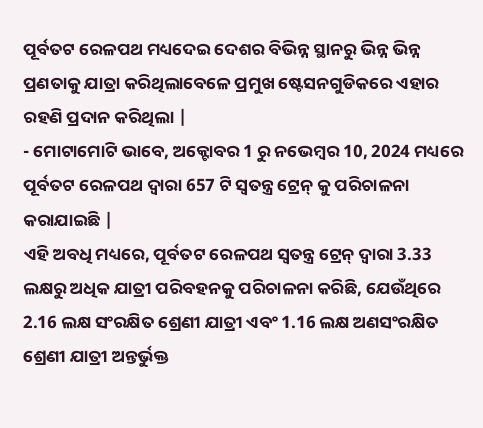ପୂର୍ବତଟ ରେଳପଥ ମଧ୍ୟଦେଇ ଦେଶର ବିଭିନ୍ନ ସ୍ଥାନରୁ ଭିନ୍ନ ଭିନ୍ନ ପ୍ରଣତାକୁ ଯାତ୍ରା କରିଥିଲାବେଳେ ପ୍ରମୁଖ ଷ୍ଟେସନଗୁଡିକରେ ଏହାର ରହଣି ପ୍ରଦାନ କରିଥିଲା |
- ମୋଟାମୋଟି ଭାବେ, ଅକ୍ଟୋବର 1 ରୁ ନଭେମ୍ବର 10, 2024 ମଧ୍ୟରେ ପୂର୍ବତଟ ରେଳପଥ ଦ୍ୱାରା 657 ଟି ସ୍ୱତନ୍ତ୍ର ଟ୍ରେନ୍ କୁ ପରିଚାଳନା କରାଯାଇଛି |
ଏହି ଅବଧି ମଧ୍ୟରେ, ପୂର୍ବତଟ ରେଳପଥ ସ୍ୱତନ୍ତ୍ର ଟ୍ରେନ୍ ଦ୍ୱାରା 3.33 ଲକ୍ଷରୁ ଅଧିକ ଯାତ୍ରୀ ପରିବହନକୁ ପରିଚାଳନା କରିଛି, ଯେଉଁଥିରେ 2.16 ଲକ୍ଷ ସଂରକ୍ଷିତ ଶ୍ରେଣୀ ଯାତ୍ରୀ ଏବଂ 1.16 ଲକ୍ଷ ଅଣସଂରକ୍ଷିତ ଶ୍ରେଣୀ ଯାତ୍ରୀ ଅନ୍ତର୍ଭୁକ୍ତ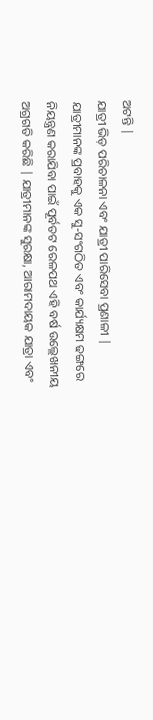ଅଟନ୍ତି |
ଯାତ୍ରୀ ଭିଡ଼ ପରିଚାଳନା ଏବଂ ଯାତ୍ରୀ ପାରିସେବା ପ୍ରଣାଳୀ |
ଯାତ୍ରୀମାନଙ୍କ ପ୍ରବାହକୁ ଏକ ସୁ-ସଂଗଠିତ ଏବଂ କାର୍ଯ୍ୟକ୍ଷମ ଢଙ୍ଗରେ ନିୟନ୍ତ୍ରଣ କରାଯିବା ପାଇଁ ପୂର୍ବତଟ ରେଳପଥ ଏହି ବର୍ଷ ଉଲ୍ଲେଖନୀୟ ଅଗ୍ରଗତି କରିଛି | ଯାତ୍ରୀମାନଙ୍କ ସୁରକ୍ଷା, ଆରାମଦାୟକ ଯାତ୍ରା ଏବଂ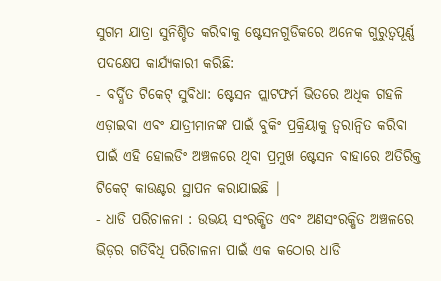ସୁଗମ ଯାତ୍ରା ସୁନିଶ୍ଚିତ କରିବାକୁ ଷ୍ଟେସନଗୁଡିକରେ ଅନେକ ଗୁରୁତ୍ୱପୂର୍ଣ୍ଣ ପଦକ୍ଷେପ କାର୍ଯ୍ୟକାରୀ କରିଛି:
- ବର୍ଦ୍ଧିତ ଟିକେଟ୍ ସୁବିଧା: ଷ୍ଟେସନ ପ୍ଲାଟଫର୍ମ ଭିତରେ ଅଧିକ ଗହଳି ଏଡ଼ାଇବା ଏବଂ ଯାତ୍ରୀମାନଙ୍କ ପାଇଁ ବୁକିଂ ପ୍ରକ୍ରିୟାକୁ ତ୍ୱରାନ୍ୱିତ କରିବା ପାଇଁ ଏହି ହୋଲଡିଂ ଅଞ୍ଚଳରେ ଥିବା ପ୍ରମୁଖ ଷ୍ଟେସନ ବାହାରେ ଅତିରିକ୍ତ ଟିକେଟ୍ କାଉଣ୍ଟର ସ୍ଥାପନ କରାଯାଇଛି |
- ଧାଡି ପରିଚାଳନା : ଉଭୟ ସଂରକ୍ଷିତ ଏବଂ ଅଣସଂରକ୍ଷିତ ଅଞ୍ଚଳରେ ଭିଡ଼ର ଗତିବିଧି ପରିଚାଳନା ପାଇଁ ଏକ କଠୋର ଧାଡି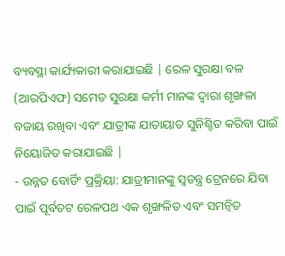ବ୍ୟବସ୍ଥା କାର୍ଯ୍ୟକାରୀ କରାଯାଇଛି | ରେଳ ସୁରକ୍ଷା ବଳ (ଆରପିଏଫ) ସମେତ ସୁରକ୍ଷା କର୍ମୀ ମାନଙ୍କ ଦ୍ୱାରା ଶୃଙ୍ଖଳା ବଜାୟ ରଖିବା ଏବଂ ଯାତ୍ରୀଙ୍କ ଯାତାୟାତ ସୁନିଶ୍ଚିତ କରିବା ପାଇଁ ନିୟୋଜିତ କରାଯାଇଛି |
- ଉନ୍ନତ ବୋର୍ଡିଂ ପ୍ରକ୍ରିୟା: ଯାତ୍ରୀମାନଙ୍କୁ ସ୍ୱତନ୍ତ୍ର ଟ୍ରେନରେ ଯିବା ପାଇଁ ପୂର୍ବତଟ ରେଳପଥ ଏକ ଶୃଙ୍ଖଳିତ ଏବଂ ସମନ୍ୱିତ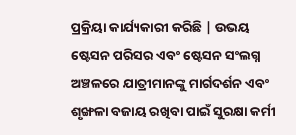ପ୍ରକ୍ରିୟା କାର୍ଯ୍ୟକାରୀ କରିଛି | ଉଭୟ ଷ୍ଟେସନ ପରିସର ଏବଂ ଷ୍ଟେସନ ସଂଲଗ୍ନ ଅଞ୍ଚଳରେ ଯାତ୍ରୀମାନଙ୍କୁ ମାର୍ଗଦର୍ଶନ ଏବଂ ଶୃଙ୍ଖଳା ବଜାୟ ରଖିବା ପାଇଁ ସୁରକ୍ଷା କର୍ମୀ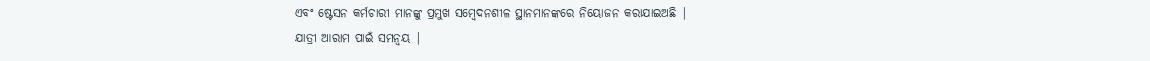ଏବଂ ଷ୍ଟେସନ କର୍ମଚାରୀ ମାନଙ୍କୁ ପ୍ରମୁଖ ସମ୍ବେଦନଶୀଳ ସ୍ଥାନମାନଙ୍କରେ ନିୟୋଜନ କରାଯାଇଅଛି |
ଯାତ୍ରୀ ଆରାମ ପାଇଁ ସମନ୍ୱୟ |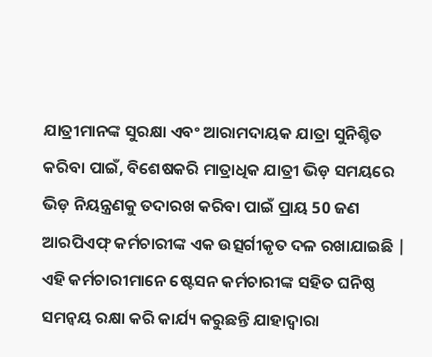ଯାତ୍ରୀମାନଙ୍କ ସୁରକ୍ଷା ଏବଂ ଆରାମଦାୟକ ଯାତ୍ରା ସୁନିଶ୍ଚିତ କରିବା ପାଇଁ, ବିଶେଷକରି ମାତ୍ରାଧିକ ଯାତ୍ରୀ ଭିଡ଼ ସମୟରେ ଭିଡ଼ ନିୟନ୍ତ୍ରଣକୁ ତଦାରଖ କରିବା ପାଇଁ ପ୍ରାୟ 50 ଜଣ ଆରପିଏଫ୍ କର୍ମଚାରୀଙ୍କ ଏକ ଉତ୍ସର୍ଗୀକୃତ ଦଳ ରଖାଯାଇଛି | ଏହି କର୍ମଚାରୀମାନେ ଷ୍ଟେସନ କର୍ମଚାରୀଙ୍କ ସହିତ ଘନିଷ୍ଠ ସମନ୍ୱୟ ରକ୍ଷା କରି କାର୍ଯ୍ୟ କରୁଛନ୍ତି ଯାହାଦ୍ୱାରା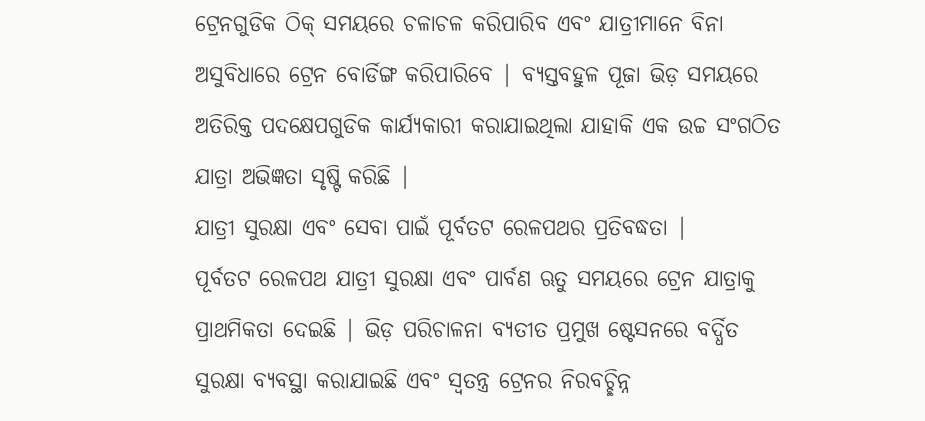ଟ୍ରେନଗୁଡିକ ଠିକ୍ ସମୟରେ ଚଳାଚଳ କରିପାରିବ ଏବଂ ଯାତ୍ରୀମାନେ ବିନା ଅସୁବିଧାରେ ଟ୍ରେନ ବୋର୍ଡିଙ୍ଗ କରିପାରିବେ | ବ୍ୟସ୍ତବହୁଳ ପୂଜା ଭିଡ଼ ସମୟରେ ଅତିରିକ୍ତ ପଦକ୍ଷେପଗୁଡିକ କାର୍ଯ୍ୟକାରୀ କରାଯାଇଥିଲା ଯାହାକି ଏକ ଉଚ୍ଚ ସଂଗଠିତ ଯାତ୍ରା ଅଭିଜ୍ଞତା ସୃଷ୍ଟି କରିଛି |
ଯାତ୍ରୀ ସୁରକ୍ଷା ଏବଂ ସେବା ପାଇଁ ପୂର୍ବତଟ ରେଳପଥର ପ୍ରତିବଦ୍ଧତା |
ପୂର୍ବତଟ ରେଳପଥ ଯାତ୍ରୀ ସୁରକ୍ଷା ଏବଂ ପାର୍ବଣ ଋତୁ ସମୟରେ ଟ୍ରେନ ଯାତ୍ରାକୁ ପ୍ରାଥମିକତା ଦେଇଛି | ଭିଡ଼ ପରିଚାଳନା ବ୍ୟତୀତ ପ୍ରମୁଖ ଷ୍ଟେସନରେ ବର୍ଦ୍ଧିତ ସୁରକ୍ଷା ବ୍ୟବସ୍ଥା କରାଯାଇଛି ଏବଂ ସ୍ୱତନ୍ତ୍ର ଟ୍ରେନର ନିରବଚ୍ଛିନ୍ନ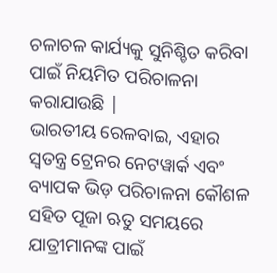ଚଳାଚଳ କାର୍ଯ୍ୟକୁ ସୁନିଶ୍ଚିତ କରିବା ପାଇଁ ନିୟମିତ ପରିଚାଳନା କରାଯାଉଛି |
ଭାରତୀୟ ରେଳବାଇ, ଏହାର ସ୍ୱତନ୍ତ୍ର ଟ୍ରେନର ନେଟୱାର୍କ ଏବଂ ବ୍ୟାପକ ଭିଡ଼ ପରିଚାଳନା କୌଶଳ ସହିତ ପୂଜା ଋତୁ ସମୟରେ ଯାତ୍ରୀମାନଙ୍କ ପାଇଁ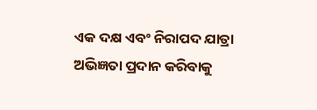ଏକ ଦକ୍ଷ ଏବଂ ନିରାପଦ ଯାତ୍ରା ଅଭିଜ୍ଞତା ପ୍ରଦାନ କରିବାକୁ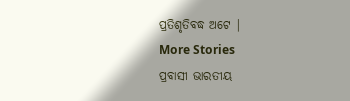ପ୍ରତିଶୃତିବଦ୍ଧ ଅଟେ |
More Stories
ପ୍ରବାସୀ ଭାରତୀୟ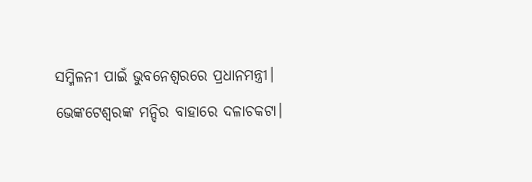ସମ୍ମିଳନୀ ପାଇଁ ଭୁବନେଶ୍ୱରରେ ପ୍ରଧାନମନ୍ତ୍ରୀ।
ଭେଙ୍କଟେଶ୍ୱରଙ୍କ ମନ୍ଦିର ବାହାରେ ଦଳାଚକଟା।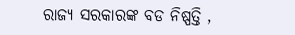ରାଜ୍ୟ ସରକାରଙ୍କ ବଡ ନିଷ୍ପତ୍ତି ,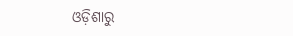ଓଡ଼ିଶାରୁ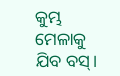କୁମ୍ଭ ମେଳାକୁ ଯିବ ବସ୍।